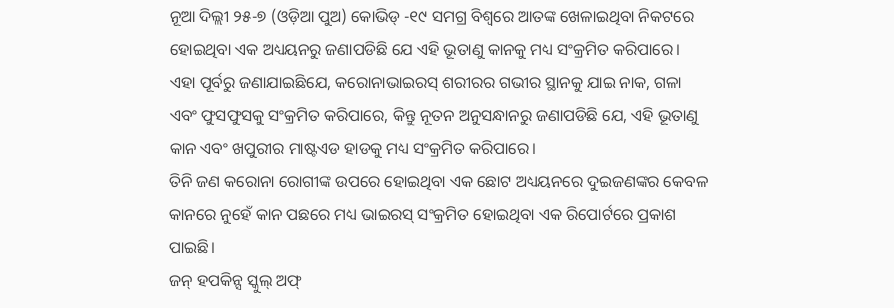ନୂଆ ଦିଲ୍ଲୀ ୨୫-୭ (ଓଡ଼ିଆ ପୁଅ) କୋଭିଡ୍ -୧୯ ସମଗ୍ର ବିଶ୍ୱରେ ଆତଙ୍କ ଖେଳାଇଥିବା ନିକଟରେ ହୋଇଥିବା ଏକ ଅଧ୍ୟୟନରୁ ଜଣାପଡିଛି ଯେ ଏହି ଭୂତାଣୁ କାନକୁ ମଧ୍ୟ ସଂକ୍ରମିତ କରିପାରେ।
ଏହା ପୂର୍ବରୁ ଜଣାଯାଇଛିଯେ, କରୋନାଭାଇରସ୍ ଶରୀରର ଗଭୀର ସ୍ଥାନକୁ ଯାଇ ନାକ, ଗଳା ଏବଂ ଫୁସଫୁସକୁ ସଂକ୍ରମିତ କରିପାରେ, କିନ୍ତୁ ନୂତନ ଅନୁସନ୍ଧାନରୁ ଜଣାପଡିଛି ଯେ, ଏହି ଭୂତାଣୁ କାନ ଏବଂ ଖପୁରୀର ମାଷ୍ଟଏଡ ହାଡକୁ ମଧ୍ୟ ସଂକ୍ରମିତ କରିପାରେ।
ତିନି ଜଣ କରୋନା ରୋଗୀଙ୍କ ଉପରେ ହୋଇଥିବା ଏକ ଛୋଟ ଅଧ୍ୟୟନରେ ଦୁଇଜଣଙ୍କର କେବଳ କାନରେ ନୁହେଁ କାନ ପଛରେ ମଧ୍ୟ ଭାଇରସ୍ ସଂକ୍ରମିତ ହୋଇଥିବା ଏକ ରିପୋର୍ଟରେ ପ୍ରକାଶ ପାଇଛି।
ଜନ୍ ହପକିନ୍ସ ସ୍କୁଲ୍ ଅଫ୍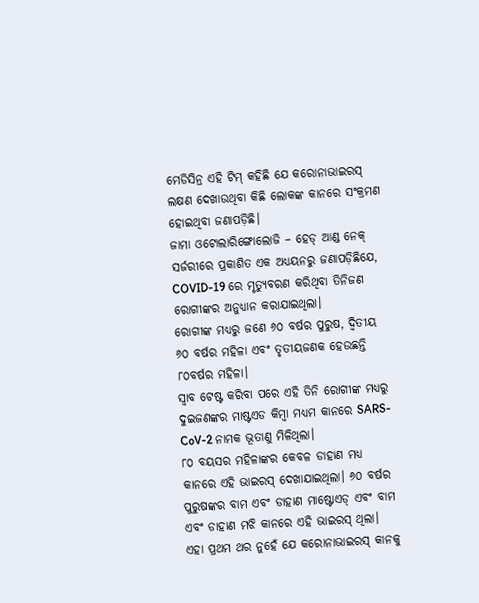ମେଡିସିନ୍ର ଏହି ଟିମ୍ କହିଛି ଯେ କରୋନାଭାଇରସ୍ ଲକ୍ଷଣ ଦେଖାଉଥିବା କିଛି ଲୋକଙ୍କ କାନରେ ସଂକ୍ରମଣ ହୋଇଥିବା ଜଣାପଡ଼ିଛି।
ଜାମା ଓଟୋଲାରିଙ୍ଗୋଲୋଜି – ହେଡ୍ ଆଣ୍ଡ ନେକ୍ ସର୍ଜରୀରେ ପ୍ରକାଶିତ ଏକ ଅଧ୍ୟୟନରୁ ଜଣାପଡ଼ିଛିଯେ, COVID-19 ରେ ମୃତ୍ୟୁବରଣ କରିଥିବା ତିନିଜଣ ରୋଗୀଙ୍କର ଅନୁଧ୍ୟାନ କରାଯାଇଥିଲା।
ରୋଗୀଙ୍କ ମଧ୍ୟରୁ ଜଣେ ୬୦ ବର୍ଷର ପୁରୁଷ, ଦ୍ୱିତୀୟ ୬୦ ବର୍ଷର ମହିଳା ଏବଂ ତୃତୀୟଜଣକ ହେଉଛନ୍ତି ୮୦ବର୍ଷର ମହିଳା।
ସ୍ୱାବ ଟେଷ୍ଟ କରିବା ପରେ ଏହି ତିନି ରୋଗୀଙ୍କ ମଧ୍ୟରୁ ଦୁଇଜଣଙ୍କର ମାଷ୍ଟଏଡ କିମ୍ବା ମଧ୍ୟମ କାନରେ SARS-CoV-2 ନାମକ ଭୂତାଣୁ ମିଳିଥିଲା।
୮୦ ବୟସର ମହିଳାଙ୍କର କେବଳ ଡାହାଣ ମଧ୍ୟ କାନରେ ଏହି ଭାଇରସ୍ ଦେଖାଯାଇଥିଲା। ୬୦ ବର୍ଷର ପୁରୁଷଙ୍କର ବାମ ଏବଂ ଡାହାଣ ମାଷ୍ଟୋଏଡ୍ ଏବଂ ବାମ ଏବଂ ଡାହାଣ ମଝି କାନରେ ଏହି ଭାଇରସ୍ ଥିଲା।
ଏହା ପ୍ରଥମ ଥର ନୁହେଁ ଯେ କରୋନାଭାଇରସ୍ କାନକୁ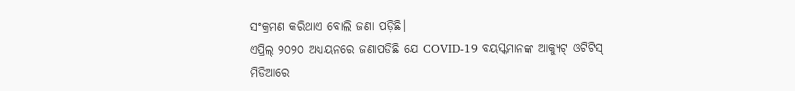ସଂକ୍ରମଣ କରିଥାଏ ବୋଲି ଜଣା ପଡ଼ିଛି।
ଏପ୍ରିଲ୍ ୨୦୨୦ ଅଧ୍ୟୟନରେ ଜଣାପଡିଛି ଯେ COVID-19 ବୟସ୍କମାନଙ୍କ ଆକ୍ୟୁଟ୍ ଓଟିଟିସ୍ ମିଡିଆରେ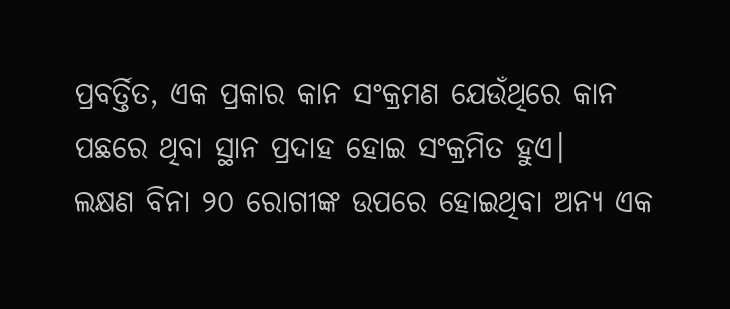ପ୍ରବର୍ତ୍ତିତ, ଏକ ପ୍ରକାର କାନ ସଂକ୍ରମଣ ଯେଉଁଥିରେ କାନ ପଛରେ ଥିବା ସ୍ଥାନ ପ୍ରଦାହ ହୋଇ ସଂକ୍ରମିତ ହୁଏ।
ଲକ୍ଷଣ ବିନା ୨୦ ରୋଗୀଙ୍କ ଉପରେ ହୋଇଥିବା ଅନ୍ୟ ଏକ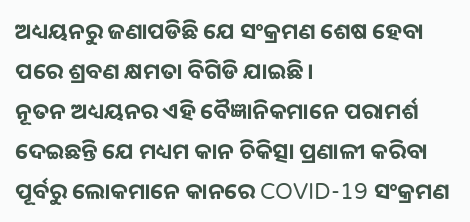ଅଧ୍ୟୟନରୁ ଜଣାପଡିଛି ଯେ ସଂକ୍ରମଣ ଶେଷ ହେବା ପରେ ଶ୍ରବଣ କ୍ଷମତା ବିଗିଡି ଯାଇଛି।
ନୂତନ ଅଧ୍ୟୟନର ଏହି ବୈଜ୍ଞାନିକମାନେ ପରାମର୍ଶ ଦେଇଛନ୍ତି ଯେ ମଧ୍ୟମ କାନ ଚିକିତ୍ସା ପ୍ରଣାଳୀ କରିବା ପୂର୍ବରୁ ଲୋକମାନେ କାନରେ COVID-19 ସଂକ୍ରମଣ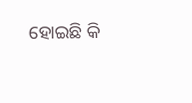ହୋଇଛି କି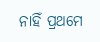ନାହିଁ ପ୍ରଥମେ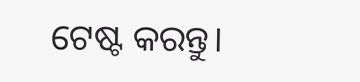ଟେଷ୍ଟ କରନ୍ତୁ।